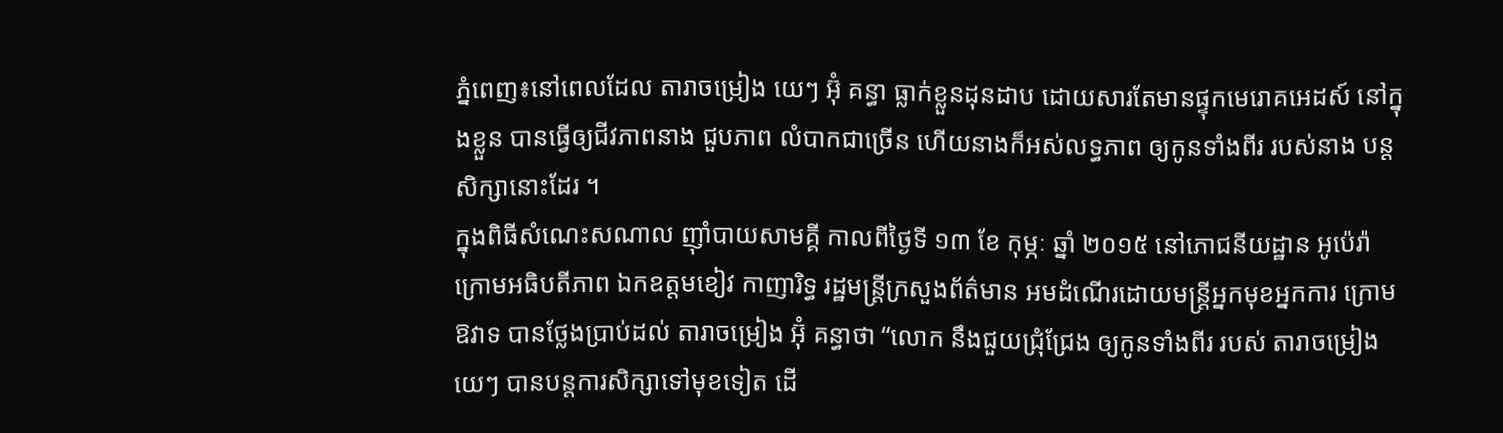ភ្នំពេញ៖នៅពេលដែល តារាចម្រៀង យេៗ អ៊ុំ គន្ធា ធ្លាក់ខ្លួនដុនដាប ដោយសារតែមានផ្ទុកមេរោគអេដស៍ នៅក្នុងខ្លួន បានធ្វើឲ្យជីវភាពនាង ជួបភាព លំបាកជាច្រើន ហើយនាងក៏អស់លទ្ធភាព ឲ្យកូនទាំងពីរ របស់នាង បន្តសិក្សានោះដែរ ។
ក្នុងពិធីសំណេះសណាល ញ៉ាំបាយសាមគ្គី កាលពីថ្ងៃទី ១៣ ខែ កុម្ភៈ ឆ្នាំ ២០១៥ នៅភោជនីយដ្ឋាន អូប៉េរ៉ា ក្រោមអធិបតីភាព ឯកឧត្តមខៀវ កាញារិទ្ធ រដ្ឋមន្ត្រីក្រសួងព័ត៌មាន អមដំណើរដោយមន្ត្រីអ្នកមុខអ្នកការ ក្រោមឱវាទ បានថ្លែងប្រាប់ដល់ តារាចម្រៀង អ៊ុំ គន្ធាថា “លោក នឹងជួយជ្រុំជ្រែង ឲ្យកូនទាំងពីរ របស់ តារាចម្រៀងយេៗ បានបន្តការសិក្សាទៅមុខទៀត ដើ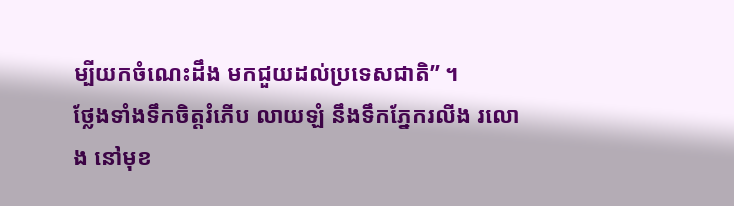ម្បីយកចំណេះដឹង មកជួយដល់ប្រទេសជាតិ” ។
ថ្លែងទាំងទឹកចិត្តរំភើប លាយឡំ នឹងទឹកភ្នែករលីង រលោង នៅមុខ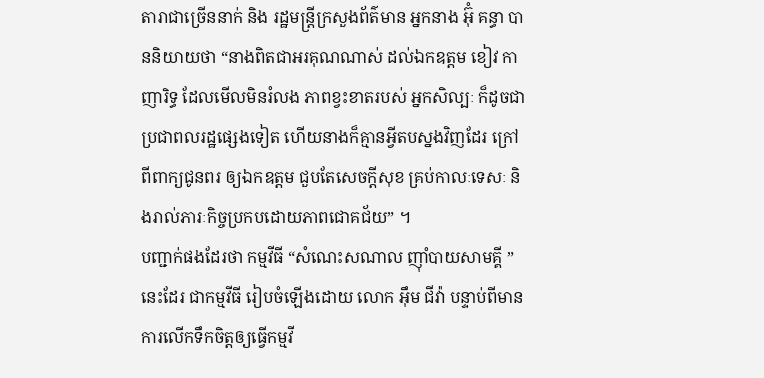តារាជាច្រើននាក់ និង រដ្ឋមន្ត្រីក្រសួងព័ត៌មាន អ្នកនាង អ៊ុំ គន្ធា បាននិយាយថា “នាងពិតជាអរគុណណាស់ ដល់ឯកឧត្តម ខៀវ កាញារិទ្ធ ដែលមើលមិនរំលង ភាពខ្វះខាតរបស់ អ្នកសិល្បៈ ក៏ដូចជាប្រជាពលរដ្ឋផ្សេងទៀត ហើយនាងក៏គ្មានអ្វីតបស្នងវិញដែរ ក្រៅពីពាក្យជូនពរ ឲ្យឯកឧត្តម ជួបតែសេចក្តីសុខ គ្រប់កាលៈទេសៈ និងរាល់ភារៈកិច្ចប្រកបដោយភាពជោគជ័យ” ។
បញ្ជាក់ផងដែរថា កម្មវីធី “សំណេះសណាល ញ៉ាំបាយសាមគ្គី ” នេះដែរ ជាកម្មវីធី រៀបចំឡើងដោយ លោក អ៊ឹម ជីវ៉ា បន្ទាប់ពីមានការលើកទឹកចិត្តឲ្យធ្វើកម្មវី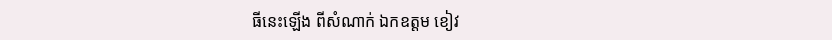ធីនេះឡើង ពីសំណាក់ ឯកឧត្តម ខៀវ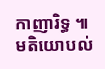កាញារិទ្ធ ៕
មតិយោបល់